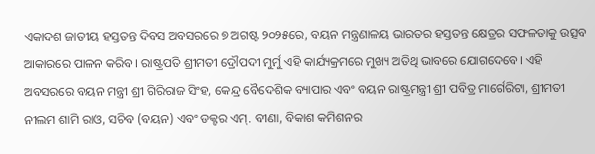ଏକାଦଶ ଜାତୀୟ ହସ୍ତତନ୍ତ ଦିବସ ଅବସରରେ ୭ ଅଗଷ୍ଟ ୨୦୨୫ରେ, ବୟନ ମନ୍ତ୍ରଣାଳୟ ଭାରତର ହସ୍ତତନ୍ତ କ୍ଷେତ୍ରର ସଫଳତାକୁ ଉତ୍ସବ ଆକାରରେ ପାଳନ କରିବ। ରାଷ୍ଟ୍ରପତି ଶ୍ରୀମତୀ ଦ୍ରୌପଦୀ ମୁର୍ମୁ ଏହି କାର୍ଯ୍ୟକ୍ରମରେ ମୁଖ୍ୟ ଅତିଥି ଭାବରେ ଯୋଗଦେବେ। ଏହି ଅବସରରେ ବୟନ ମନ୍ତ୍ରୀ ଶ୍ରୀ ଗିରିରାଜ ସିଂହ, କେନ୍ଦ୍ର ବୈଦେଶିକ ବ୍ୟାପାର ଏବଂ ବୟନ ରାଷ୍ଟ୍ରମନ୍ତ୍ରୀ ଶ୍ରୀ ପବିତ୍ର ମାର୍ଗେରିଟା, ଶ୍ରୀମତୀ ନୀଲମ ଶାମି ରାଓ, ସଚିବ (ବୟନ) ଏବଂ ଡକ୍ଟର ଏମ୍. ବୀଣା, ବିକାଶ କମିଶନର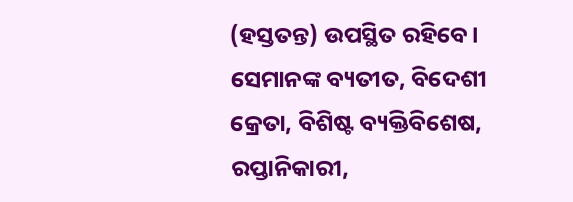(ହସ୍ତତନ୍ତ) ଉପସ୍ଥିତ ରହିବେ।
ସେମାନଙ୍କ ବ୍ୟତୀତ, ବିଦେଶୀ କ୍ରେତା, ବିଶିଷ୍ଟ ବ୍ୟକ୍ତିବିଶେଷ, ରପ୍ତାନିକାରୀ,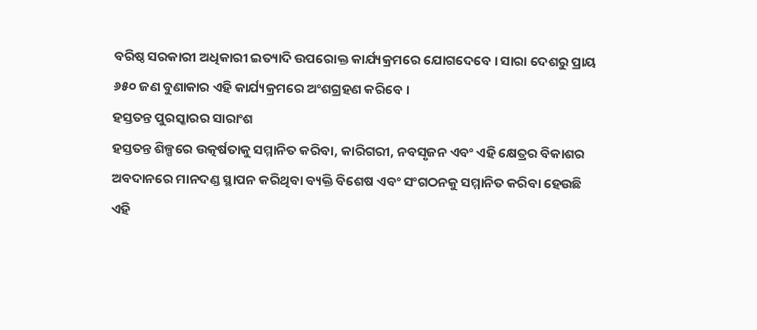ବରିଷ୍ଠ ସରକାରୀ ଅଧିକାରୀ ଇତ୍ୟାଦି ଉପରୋକ୍ତ କାର୍ଯ୍ୟକ୍ରମରେ ଯୋଗଦେବେ। ସାରା ଦେଶରୁ ପ୍ରାୟ ୬୫୦ ଜଣ ବୁଣାକାର ଏହି କାର୍ଯ୍ୟକ୍ରମରେ ଅଂଶଗ୍ରହଣ କରିବେ।
ହସ୍ତତନ୍ତ ପୁରସ୍କାରର ସାରାଂଶ
ହସ୍ତତନ୍ତ ଶିଳ୍ପରେ ଉତ୍କର୍ଷତାକୁ ସମ୍ମାନିତ କରିବା, କାରିଗରୀ, ନବସୃଜନ ଏବଂ ଏହି କ୍ଷେତ୍ରର ବିକାଶର ଅବଦାନରେ ମାନଦଣ୍ଡ ସ୍ଥାପନ କରିଥିବା ବ୍ୟକ୍ତି ବିଶେଷ ଏବଂ ସଂଗଠନକୁ ସମ୍ମାନିତ କରିବା ହେଉଛି ଏହି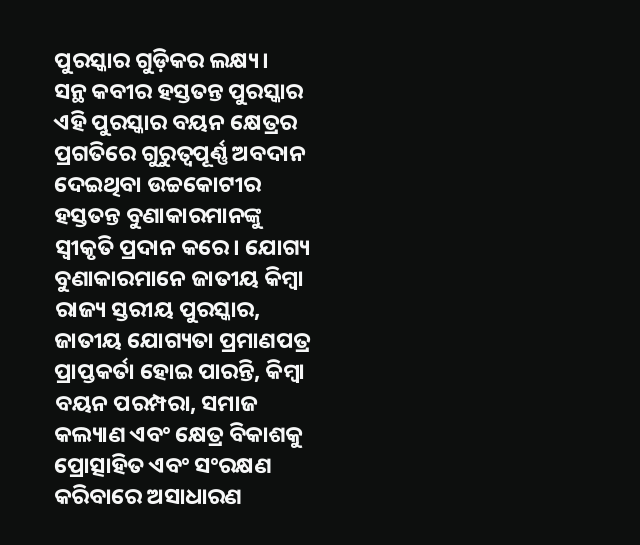ପୁରସ୍କାର ଗୁଡ଼ିକର ଲକ୍ଷ୍ୟ।
ସନ୍ଥ କବୀର ହସ୍ତତନ୍ତ ପୁରସ୍କାର
ଏହି ପୁରସ୍କାର ବୟନ କ୍ଷେତ୍ରର ପ୍ରଗତିରେ ଗୁରୁତ୍ୱପୂର୍ଣ୍ଣ ଅବଦାନ ଦେଇଥିବା ଉଚ୍ଚକୋଟୀର ହସ୍ତତନ୍ତ ବୁଣାକାରମାନଙ୍କୁ ସ୍ୱୀକୃତି ପ୍ରଦାନ କରେ। ଯୋଗ୍ୟ ବୁଣାକାରମାନେ ଜାତୀୟ କିମ୍ବା ରାଜ୍ୟ ସ୍ତରୀୟ ପୁରସ୍କାର, ଜାତୀୟ ଯୋଗ୍ୟତା ପ୍ରମାଣପତ୍ର ପ୍ରାପ୍ତକର୍ତା ହୋଇ ପାରନ୍ତି, କିମ୍ବା ବୟନ ପରମ୍ପରା, ସମାଜ କଲ୍ୟାଣ ଏବଂ କ୍ଷେତ୍ର ବିକାଶକୁ ପ୍ରୋତ୍ସାହିତ ଏବଂ ସଂରକ୍ଷଣ କରିବାରେ ଅସାଧାରଣ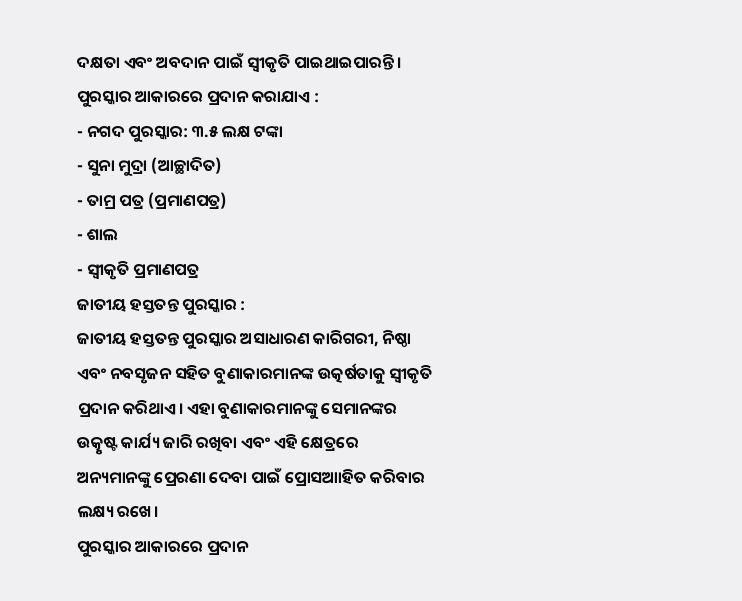ଦକ୍ଷତା ଏବଂ ଅବଦାନ ପାଇଁ ସ୍ୱୀକୃତି ପାଇଥାଇପାରନ୍ତି।
ପୁରସ୍କାର ଆକାରରେ ପ୍ରଦାନ କରାଯାଏ :
- ନଗଦ ପୁରସ୍କାର: ୩.୫ ଲକ୍ଷ ଟଙ୍କା
- ସୁନା ମୁଦ୍ରା (ଆଚ୍ଛାଦିତ)
- ତାମ୍ର ପତ୍ର (ପ୍ରମାଣପତ୍ର)
- ଶାଲ
- ସ୍ୱୀକୃତି ପ୍ରମାଣପତ୍ର
ଜାତୀୟ ହସ୍ତତନ୍ତ ପୁରସ୍କାର :
ଜାତୀୟ ହସ୍ତତନ୍ତ ପୁରସ୍କାର ଅସାଧାରଣ କାରିଗରୀ, ନିଷ୍ଠା ଏବଂ ନବସୃଜନ ସହିତ ବୁଣାକାରମାନଙ୍କ ଉତ୍କର୍ଷତାକୁ ସ୍ଵୀକୃତି ପ୍ରଦାନ କରିଥାଏ। ଏହା ବୁଣାକାରମାନଙ୍କୁ ସେମାନଙ୍କର ଉତ୍କୃଷ୍ଟ କାର୍ଯ୍ୟ ଜାରି ରଖିବା ଏବଂ ଏହି କ୍ଷେତ୍ରରେ ଅନ୍ୟମାନଙ୍କୁ ପ୍ରେରଣା ଦେବା ପାଇଁ ପ୍ରୋସଆାହିତ କରିବାର ଲକ୍ଷ୍ୟ ରଖେ।
ପୁରସ୍କାର ଆକାରରେ ପ୍ରଦାନ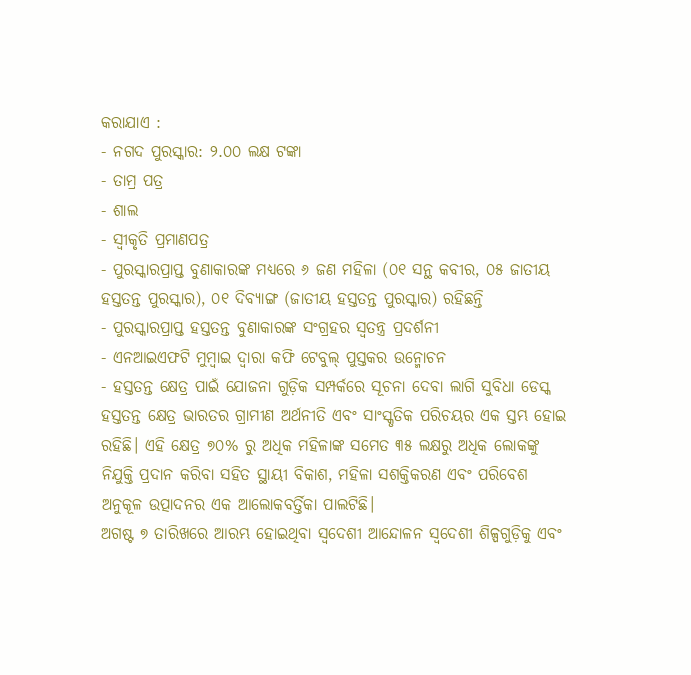କରାଯାଏ :
- ନଗଦ ପୁରସ୍କାର: ୨.୦୦ ଲକ୍ଷ ଟଙ୍କା
- ତାମ୍ର ପତ୍ର
- ଶାଲ
- ସ୍ୱୀକୃତି ପ୍ରମାଣପତ୍ର
- ପୁରସ୍କାରପ୍ରାପ୍ତ ବୁଣାକାରଙ୍କ ମଧ୍ୟରେ ୬ ଜଣ ମହିଳା (୦୧ ସନ୍ଥ କବୀର, ୦୫ ଜାତୀୟ ହସ୍ତତନ୍ତ ପୁରସ୍କାର), ୦୧ ଦିବ୍ୟାଙ୍ଗ (ଜାତୀୟ ହସ୍ତତନ୍ତ ପୁରସ୍କାର) ରହିଛନ୍ତି
- ପୁରସ୍କାରପ୍ରାପ୍ତ ହସ୍ତତନ୍ତ ବୁଣାକାରଙ୍କ ସଂଗ୍ରହର ସ୍ୱତନ୍ତ୍ର ପ୍ରଦର୍ଶନୀ
- ଏନଆଇଏଫଟି ମୁମ୍ବାଇ ଦ୍ୱାରା କଫି ଟେବୁଲ୍ ପୁସ୍ତକର ଉନ୍ମୋଚନ
- ହସ୍ତତନ୍ତ କ୍ଷେତ୍ର ପାଇଁ ଯୋଜନା ଗୁଡ଼ିକ ସମ୍ପର୍କରେ ସୂଚନା ଦେବା ଲାଗି ସୁବିଧା ଡେସ୍କ
ହସ୍ତତନ୍ତ କ୍ଷେତ୍ର ଭାରତର ଗ୍ରାମୀଣ ଅର୍ଥନୀତି ଏବଂ ସାଂସ୍କୃତିକ ପରିଚୟର ଏକ ସ୍ତମ୍ଭ ହୋଇ ରହିଛି। ଏହି କ୍ଷେତ୍ର ୭୦% ରୁ ଅଧିକ ମହିଳାଙ୍କ ସମେତ ୩୫ ଲକ୍ଷରୁ ଅଧିକ ଲୋକଙ୍କୁ ନିଯୁକ୍ତି ପ୍ରଦାନ କରିବା ସହିତ ସ୍ଥାୟୀ ବିକାଶ, ମହିଳା ସଶକ୍ତିକରଣ ଏବଂ ପରିବେଶ ଅନୁକୂଳ ଉତ୍ପାଦନର ଏକ ଆଲୋକବର୍ତ୍ତିକା ପାଲଟିଛି।
ଅଗଷ୍ଟ ୭ ତାରିଖରେ ଆରମ୍ଭ ହୋଇଥିବା ସ୍ୱଦେଶୀ ଆନ୍ଦୋଳନ ସ୍ୱଦେଶୀ ଶିଳ୍ପଗୁଡ଼ିକୁ ଏବଂ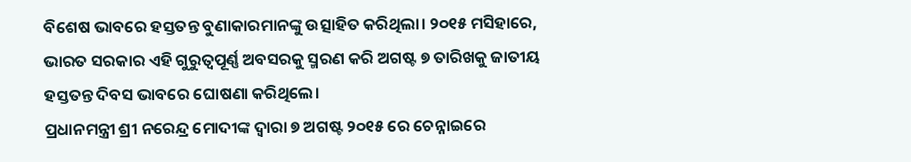ବିଶେଷ ଭାବରେ ହସ୍ତତନ୍ତ ବୁଣାକାରମାନଙ୍କୁ ଉତ୍ସାହିତ କରିଥିଲା। ୨୦୧୫ ମସିହାରେ, ଭାରତ ସରକାର ଏହି ଗୁରୁତ୍ୱପୂର୍ଣ୍ଣ ଅବସରକୁ ସ୍ମରଣ କରି ଅଗଷ୍ଟ ୭ ତାରିଖକୁ ଜାତୀୟ ହସ୍ତତନ୍ତ ଦିବସ ଭାବରେ ଘୋଷଣା କରିଥିଲେ।
ପ୍ରଧାନମନ୍ତ୍ରୀ ଶ୍ରୀ ନରେନ୍ଦ୍ର ମୋଦୀଙ୍କ ଦ୍ୱାରା ୭ ଅଗଷ୍ଟ ୨୦୧୫ ରେ ଚେନ୍ନାଇରେ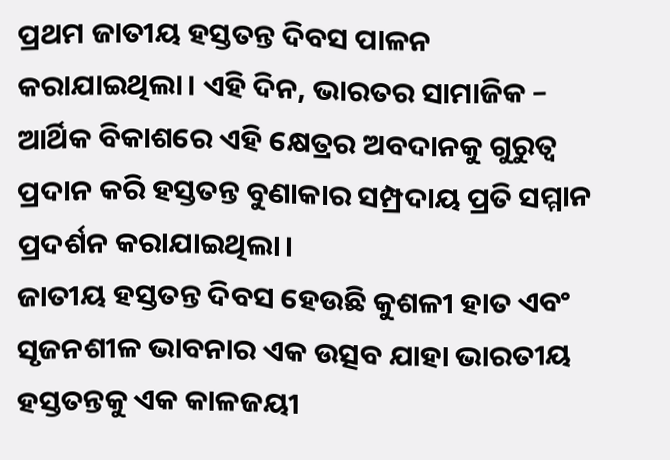ପ୍ରଥମ ଜାତୀୟ ହସ୍ତତନ୍ତ ଦିବସ ପାଳନ କରାଯାଇଥିଲା। ଏହି ଦିନ, ଭାରତର ସାମାଜିକ – ଆର୍ଥିକ ବିକାଶରେ ଏହି କ୍ଷେତ୍ରର ଅବଦାନକୁ ଗୁରୁତ୍ଵ ପ୍ରଦାନ କରି ହସ୍ତତନ୍ତ ବୁଣାକାର ସମ୍ପ୍ରଦାୟ ପ୍ରତି ସମ୍ମାନ ପ୍ରଦର୍ଶନ କରାଯାଇଥିଲା।
ଜାତୀୟ ହସ୍ତତନ୍ତ ଦିବସ ହେଉଛି କୁଶଳୀ ହାତ ଏବଂ ସୃଜନଶୀଳ ଭାବନାର ଏକ ଉତ୍ସବ ଯାହା ଭାରତୀୟ ହସ୍ତତନ୍ତକୁ ଏକ କାଳଜୟୀ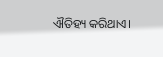ଐତିହ୍ୟ କରିଥାଏ।